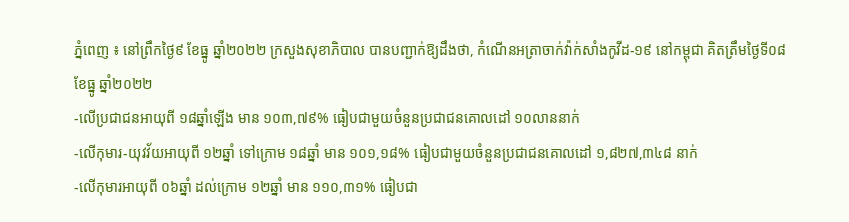ភ្នំពេញ ៖ នៅព្រឹកថ្ងៃ៩ ខែធ្នូ ឆ្នាំ២០២២ ក្រសួងសុខាភិបាល បានបញ្ជាក់ឱ្យដឹងថា, កំណេីនអត្រាចាក់វ៉ាក់សាំងកូវីដ-១៩ នៅកម្ពុជា គិតត្រឹមថ្ងៃទី០៨ ខែធ្នូ ឆ្នាំ២០២២
-លើប្រជាជនអាយុពី ១៨ឆ្នាំឡើង មាន ១០៣,៧៩% ធៀបជាមួយចំនួនប្រជាជនគោលដៅ ១០លាននាក់
-លើកុមារ-យុវវ័យអាយុពី ១២ឆ្នាំ ទៅក្រោម ១៨ឆ្នាំ មាន ១០១,១៨% ធៀបជាមួយចំនួនប្រជាជនគោលដៅ ១,៨២៧,៣៤៨ នាក់
-លើកុមារអាយុពី ០៦ឆ្នាំ ដល់ក្រោម ១២ឆ្នាំ មាន ១១០,៣១% ធៀបជា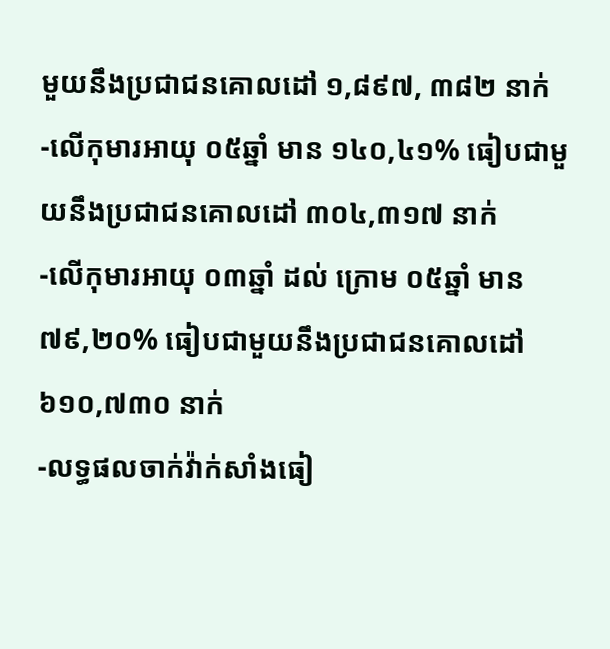មួយនឹងប្រជាជនគោលដៅ ១,៨៩៧, ៣៨២ នាក់
-លើកុមារអាយុ ០៥ឆ្នាំ មាន ១៤០,៤១% ធៀបជាមួយនឹងប្រជាជនគោលដៅ ៣០៤,៣១៧ នាក់
-លើកុមារអាយុ ០៣ឆ្នាំ ដល់ ក្រោម ០៥ឆ្នាំ មាន ៧៩,២០% ធៀបជាមួយនឹងប្រជាជនគោលដៅ ៦១០,៧៣០ នាក់
-លទ្ធផលចាក់វ៉ាក់សាំងធៀ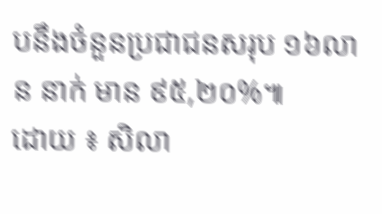បនឹងចំនួនប្រជាជនសរុប ១៦លាន នាក់ មាន ៩៥,២០%៕
ដោយ ៖ សិលា